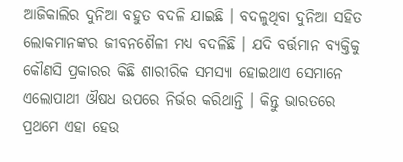ଆଜିକାଲିର ଦୁନିଆ ବହୁତ ବଦଳି ଯାଇଛି । ବଦଳୁଥିବା ଦୁନିଆ ସହିତ ଲୋକମାନଙ୍କର ଜୀବନଶୈଳୀ ମଧ୍ୟ ବଦଳିଛି । ଯଦି ବର୍ତ୍ତମାନ ବ୍ୟକ୍ତିକୁ କୌଣସି ପ୍ରକାରର କିଛି ଶାରୀରିକ ସମସ୍ୟା ହୋଇଥାଏ ସେମାନେ ଏଲୋପାଥୀ ଔଷଧ ଉପରେ ନିର୍ଭର କରିଥାନ୍ତି । କିନ୍ତୁ ଭାରତରେ ପ୍ରଥମେ ଏହା ହେଉ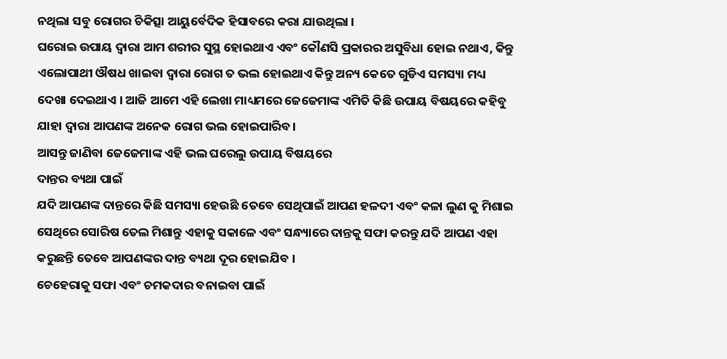ନଥିଲା ସବୁ ରୋଗର ଚିକିତ୍ସା ଆୟୁର୍ବେଦିକ ହିସାବରେ କରା ଯାଉଥିଲା ।
ଘରୋଇ ଉପାୟ ଦ୍ଵାରା ଆମ ଶରୀର ସୁସ୍ଥ ହୋଇଥାଏ ଏବଂ କୌଣସି ପ୍ରକାରର ଅସୁବିଧା ହୋଇ ନଥାଏ, କିନ୍ତୁ ଏଲୋପାଥୀ ଔଷଧ ଖାଇବା ଦ୍ଵାରା ରୋଗ ତ ଭଲ ହୋଇଥାଏ କିନ୍ତୁ ଅନ୍ୟ କେତେ ଗୁଡିଏ ସମସ୍ୟା ମଧ୍ୟ ଦେଖା ଦେଇଥାଏ । ଆଜି ଆମେ ଏହି ଲେଖା ମାଧ୍ୟମରେ ଜେଜେମାଙ୍କ ଏମିତି କିଛି ଉପାୟ ବିଷୟରେ କହିବୁ ଯାହା ଦ୍ଵାରା ଆପଣଙ୍କ ଅନେକ ରୋଗ ଭଲ ହୋଇପାରିବ।
ଆସନ୍ତୁ ଜାଣିବା ଜେଜେମାଙ୍କ ଏହି ଭଲ ଘରେଲୁ ଉପାୟ ବିଷୟରେ
ଦାନ୍ତର ବ୍ୟଥା ପାଇଁ
ଯଦି ଆପଣଙ୍କ ଦାନ୍ତରେ କିଛି ସମସ୍ୟା ହେଉଛି ତେବେ ସେଥିପାଇଁ ଆପଣ ହଳଦୀ ଏବଂ କଳା ଲୁଣ କୁ ମିଶାଇ ସେଥିରେ ସୋରିଷ ତେଲ ମିଶାନ୍ତୁ ଏହାକୁ ସକାଳେ ଏବଂ ସନ୍ଧ୍ୟାରେ ଦାନ୍ତକୁ ସଫା କରନ୍ତୁ ଯଦି ଆପଣ ଏହା କରୁଛନ୍ତି ତେବେ ଆପଣଙ୍କର ଦାନ୍ତ ବ୍ୟଥା ଦୂର ହୋଇଯିବ ।
ଚେହେରାକୁ ସଫା ଏବଂ ଚମକଦାର ବନାଇବା ପାଇଁ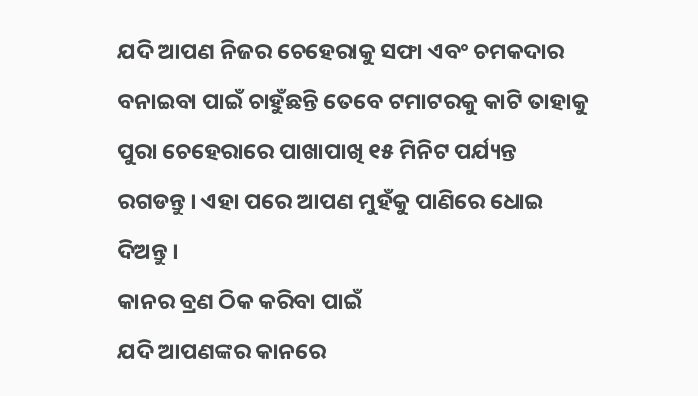ଯଦି ଆପଣ ନିଜର ଚେହେରାକୁ ସଫା ଏବଂ ଚମକଦାର ବନାଇବା ପାଇଁ ଚାହୁଁଛନ୍ତି ତେବେ ଟମାଟରକୁ କାଟି ତାହାକୁ ପୁରା ଚେହେରାରେ ପାଖାପାଖି ୧୫ ମିନିଟ ପର୍ଯ୍ୟନ୍ତ ରଗଡନ୍ତୁ । ଏହା ପରେ ଆପଣ ମୁହଁକୁ ପାଣିରେ ଧୋଇ ଦିଅନ୍ତୁ ।
କାନର ବ୍ରଣ ଠିକ କରିବା ପାଇଁ
ଯଦି ଆପଣଙ୍କର କାନରେ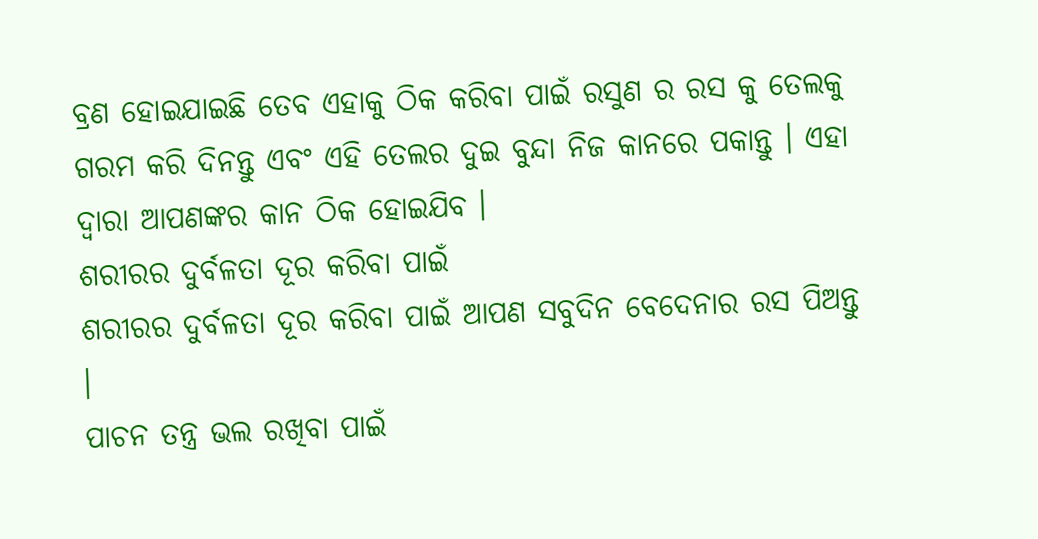ବ୍ରଣ ହୋଇଯାଇଛି ତେବ ଏହାକୁ ଠିକ କରିବା ପାଇଁ ରସୁଣ ର ରସ କୁ ତେଲକୁ ଗରମ କରି ଦିନନ୍ତୁ ଏବଂ ଏହି ତେଲର ଦୁଇ ବୁନ୍ଦା ନିଜ କାନରେ ପକାନ୍ତୁ । ଏହା ଦ୍ଵାରା ଆପଣଙ୍କର କାନ ଠିକ ହୋଇଯିବ ।
ଶରୀରର ଦୁର୍ବଳତା ଦୂର କରିବା ପାଇଁ
ଶରୀରର ଦୁର୍ବଳତା ଦୂର କରିବା ପାଇଁ ଆପଣ ସବୁଦିନ ବେଦେନାର ରସ ପିଅନ୍ତୁ ।
ପାଚନ ତନ୍ତ୍ର ଭଲ ରଖିବା ପାଇଁ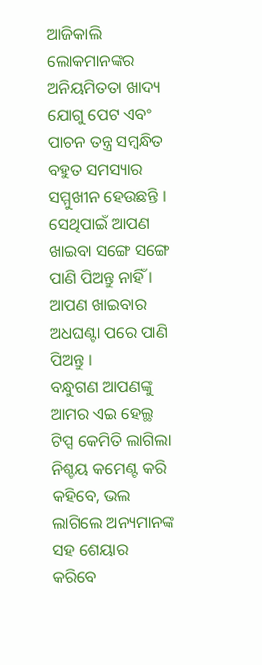ଆଜିକାଲି ଲୋକମାନଙ୍କର ଅନିୟମିତତା ଖାଦ୍ୟ ଯୋଗୁ ପେଟ ଏବଂ ପାଚନ ତନ୍ତ୍ର ସମ୍ବନ୍ଧିତ ବହୁତ ସମସ୍ୟାର ସମ୍ମୁଖୀନ ହେଉଛନ୍ତି । ସେଥିପାଇଁ ଆପଣ ଖାଇବା ସଙ୍ଗେ ସଙ୍ଗେ ପାଣି ପିଅନ୍ତୁ ନାହିଁ । ଆପଣ ଖାଇବାର ଅଧଘଣ୍ଟା ପରେ ପାଣି ପିଅନ୍ତୁ ।
ବନ୍ଧୁଗଣ ଆପଣଙ୍କୁ ଆମର ଏଇ ହେଲ୍ଥ ଟିପ୍ସ କେମିତି ଲାଗିଲା ନିଶ୍ଚୟ କମେଣ୍ଟ କରି କହିବେ, ଭଲ ଲାଗିଲେ ଅନ୍ୟମାନଙ୍କ ସହ ଶେୟାର କରିବେ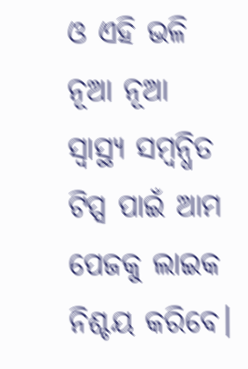ଓ ଏହି ଭଳି ନୂଆ ନୂଆ ସ୍ୱାସ୍ଥ୍ୟ ସମ୍ବନ୍ଧିତ ଟିପ୍ସ ପାଇଁ ଆମ ପେଜକୁ ଲାଇକ ନିଶ୍ଚୟ କରିବେ।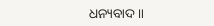ଧନ୍ୟବାଦ ॥